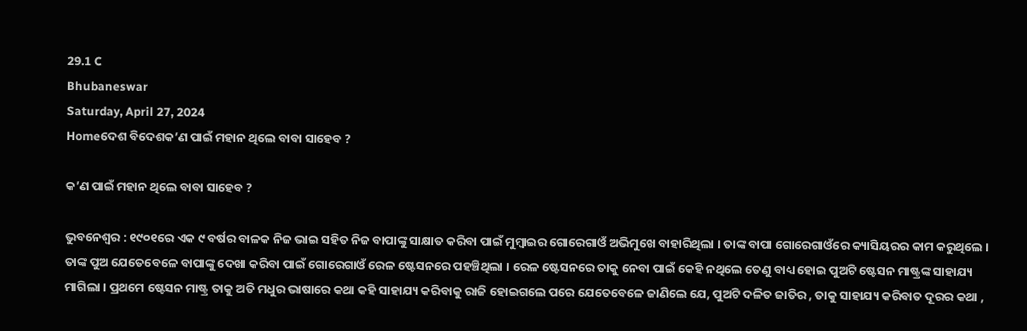29.1 C
Bhubaneswar
Saturday, April 27, 2024
Homeଦେଶ ବିଦେଶକ’ଣ ପାଇଁ ମହାନ ଥିଲେ ବାବା ସାହେବ ?

କ’ଣ ପାଇଁ ମହାନ ଥିଲେ ବାବା ସାହେବ ?

ଭୁବନେଶ୍ୱର : ୧୯୦୧ରେ ଏକ ୯ ବର୍ଷର ବାଳକ ନିଜ ଭାଇ ସହିତ ନିଜ ବାପାଙ୍କୁ ସାକ୍ଷାତ କରିବା ପାଇଁ ମୁମ୍ବାଇର ଗୋରେଗାଓଁ ଅଭିମୁଖେ ବାହାରିଥିଲା । ତାଙ୍କ ବାପା ଗୋରେଗାଓଁରେ କ୍ୟାସିୟରର କାମ କରୁଥିଲେ । ତାଙ୍କ ପୁଅ ଯେତେବେଳେ ବାପାଙ୍କୁ ଦେଖା କରିବା ପାଇଁ ଗୋରେଗାଓଁ ରେଳ ଷ୍ଟେସନରେ ପହଞ୍ଚିଥିଲା । ରେଳ ଷ୍ଟେସନରେ ତାକୁ ନେବା ପାଇଁ କେହି ନଥିଲେ ତେଣୁ ବାଧ୍ୟ ହୋଇ ପୁଅଟି ଷ୍ଟେସନ ମାଷ୍ଟ୍ରଙ୍କ ସାହାଯ୍ୟ ମାଗିଲା । ପ୍ରଥମେ ଷ୍ଟେସନ ମାଷ୍ଟ୍ର ତାକୁ ଅତି ମଧୁର ଭାଷାରେ କଥା କହି ସାହାଯ୍ୟ କରିବାକୁ ରାଜି ହୋଇଗଲେ ପରେ ଯେତେବେଳେ ଜାଣିଲେ ଯେ, ପୁଅଟି ଦଳିତ ଜାତିର , ତାକୁ ସାହାଯ୍ୟ କରିବାତ ଦୂରର କଥା ,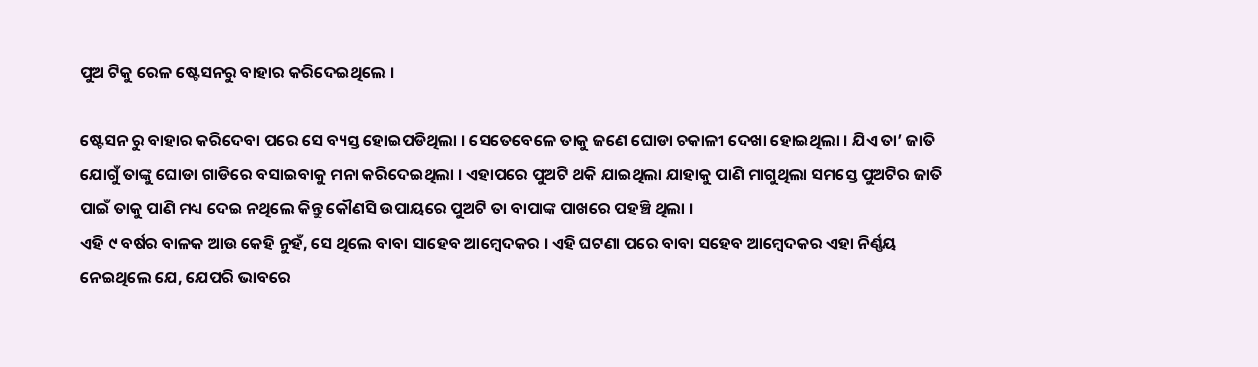ପୁଅ ଟିକୁ ରେଳ ଷ୍ଟେସନରୁ ବାହାର କରିଦେଇଥିଲେ ।

ଷ୍ଟେସନ ରୁ ବାହାର କରିଦେବା ପରେ ସେ ବ୍ୟସ୍ତ ହୋଇପଡିଥିଲା । ସେତେବେଳେ ତାକୁ ଜଣେ ଘୋଡା ଚକାଳୀ ଦେଖା ହୋଇଥିଲା । ଯିଏ ତା’ ଜାତି ଯୋଗୁଁ ତାଙ୍କୁ ଘୋଡା ଗାଡିରେ ବସାଇବାକୁ ମନା କରିଦେଇଥିଲା । ଏହାପରେ ପୁଅଟି ଥକି ଯାଇଥିଲା ଯାହାକୁ ପାଣି ମାଗୁଥିଲା ସମସ୍ତେ ପୁଅଟିର ଜାତି ପାଇଁ ତାକୁ ପାଣି ମଧ୍ୟ ଦେଇ ନଥିଲେ କିନ୍ତୁ କୌଣସି ଉପାୟରେ ପୁଅଟି ତା ବାପାଙ୍କ ପାଖରେ ପହଞ୍ଚି ଥିଲା ।
ଏହି ୯ ବର୍ଷର ବାଳକ ଆଉ କେହି ନୁହଁ, ସେ ଥିଲେ ବାବା ସାହେବ ଆମ୍ବେଦକର । ଏହି ଘଟଣା ପରେ ବାବା ସହେବ ଆମ୍ବେଦକର ଏହା ନିର୍ଣ୍ଣୟ ନେଇଥିଲେ ଯେ, ଯେପରି ଭାବରେ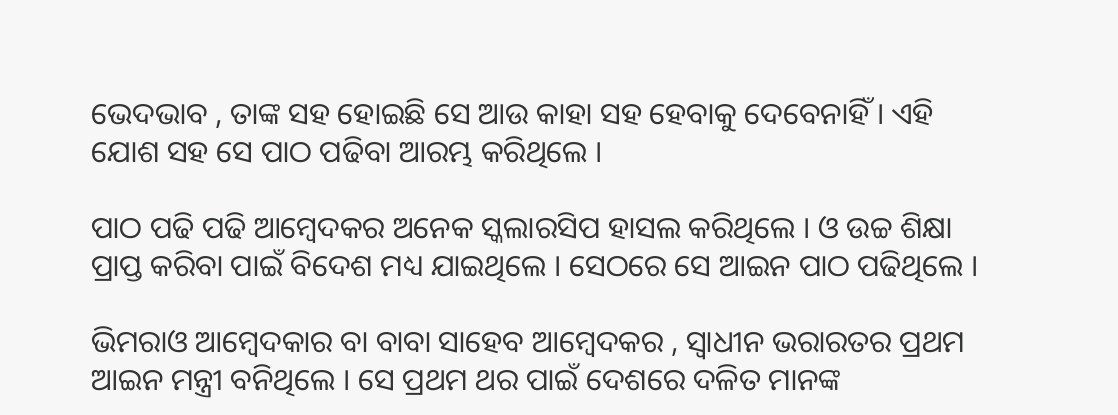ଭେଦଭାବ , ତାଙ୍କ ସହ ହୋଇଛି ସେ ଆଉ କାହା ସହ ହେବାକୁ ଦେବେନାହିଁ । ଏହି ଯୋଶ ସହ ସେ ପାଠ ପଢିବା ଆରମ୍ଭ କରିଥିଲେ ।

ପାଠ ପଢି ପଢି ଆମ୍ବେଦକର ଅନେକ ସ୍କଲାରସିପ ହାସଲ କରିଥିଲେ । ଓ ଉଚ୍ଚ ଶିକ୍ଷା ପ୍ରାପ୍ତ କରିବା ପାଇଁ ବିଦେଶ ମଧ୍ୟ ଯାଇଥିଲେ । ସେଠରେ ସେ ଆଇନ ପାଠ ପଢିଥିଲେ ।

ଭିମରାଓ ଆମ୍ବେଦକାର ବା ବାବା ସାହେବ ଆମ୍ବେଦକର , ସ୍ୱାଧୀନ ଭରାରତର ପ୍ରଥମ ଆଇନ ମନ୍ତ୍ରୀ ବନିଥିଲେ । ସେ ପ୍ରଥମ ଥର ପାଇଁ ଦେଶରେ ଦଳିତ ମାନଙ୍କ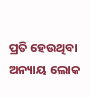ପ୍ରତି ହେଉଥିବା ଅନ୍ୟାୟ ଲୋକ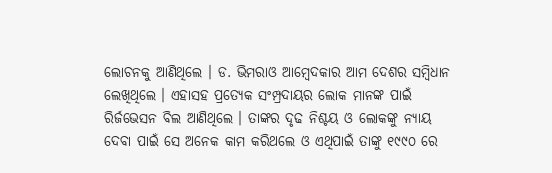ଲୋଚନକୁ ଆଣିଥିଲେ । ଡ. ଭିମରାଓ ଆମ୍ବେଦକାର ଆମ ଦେଶର ସମ୍ବିଧାନ ଲେଖିଥିଲେ । ଏହାସହ ପ୍ରତ୍ୟେକ ସଂମ୍ପ୍ରଦାୟର ଲୋକ ମାନଙ୍କ ପାଇଁ ରିର୍ଜଭେସନ ବିଲ ଆଣିଥିଲେ । ତାଙ୍କର ଦୃଢ ନିଶ୍ଚୟ ଓ ଲୋକଙ୍କୁ ନ୍ୟାୟ ଦେବା ପାଇଁ ସେ ଅନେକ କାମ କରିଥଲେ ଓ ଏଥିପାଇଁ ତାଙ୍କୁ ୧୯୯୦ ରେ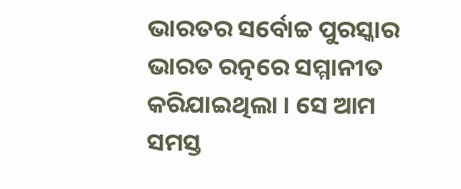ଭାରତର ସର୍ବୋଚ୍ଚ ପୁରସ୍କାର ଭାରତ ରତ୍ନରେ ସମ୍ମାନୀତ କରିଯାଇଥିଲା । ସେ ଆମ ସମସ୍ତ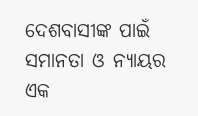ଦେଶବାସୀଙ୍କ ପାଇଁ ସମାନତା ଓ ନ୍ୟାୟର ଏକ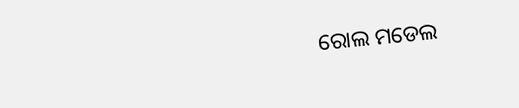ରୋଲ ମଡେଲ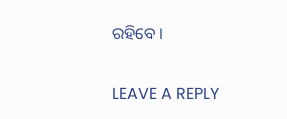ରହିବେ ।

LEAVE A REPLY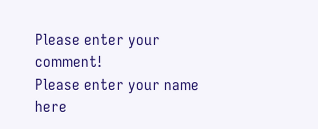Please enter your comment!
Please enter your name here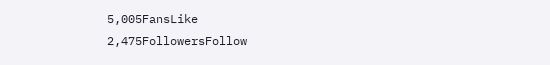5,005FansLike
2,475FollowersFollow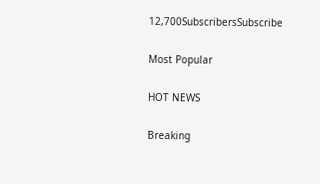12,700SubscribersSubscribe

Most Popular

HOT NEWS

Breaking